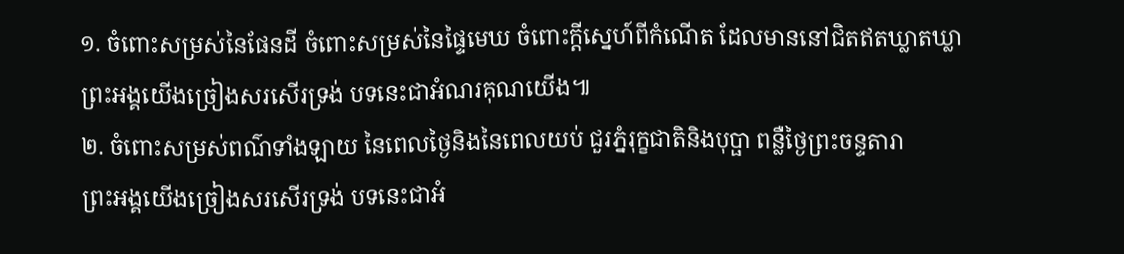១. ចំពោះសម្រស់នៃផែនដី ចំពោះសម្រស់នៃផ្ទៃមេឃ ចំពោះក្តីស្នេហ៍ពីកំណើត ដែលមាននៅជិតឥតឃ្លាតឃ្លា
ព្រះអង្គយើងច្រៀងសរសើរទ្រង់ បទនេះជាអំណរគុណយើង៕
២. ចំពោះសម្រស់ពណ៌ទាំងឡាយ នៃពេលថ្ងៃនិងនៃពេលយប់ ជួរភ្នំរុក្ខជាតិនិងបុប្ផា ពន្លឺថ្ងៃព្រះចន្ទតារា
ព្រះអង្គយើងច្រៀងសរសើរទ្រង់ បទនេះជាអំ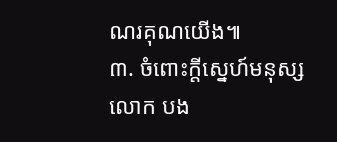ណរគុណយើង៕
៣. ចំពោះក្តីស្នេហ៍មនុស្សលោក បង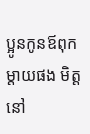ប្អូនកូនឪពុកម្តាយផង មិត្តនៅ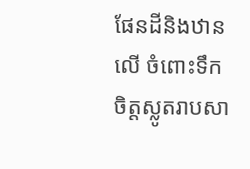ផែនដីនិងឋានលើ ចំពោះទឹកចិត្តស្លូតរាបសា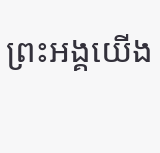ព្រះអង្គយើង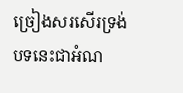ច្រៀងសរសើរទ្រង់ បទនេះជាអំណ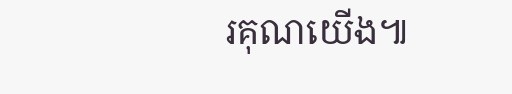រគុណយើង៕